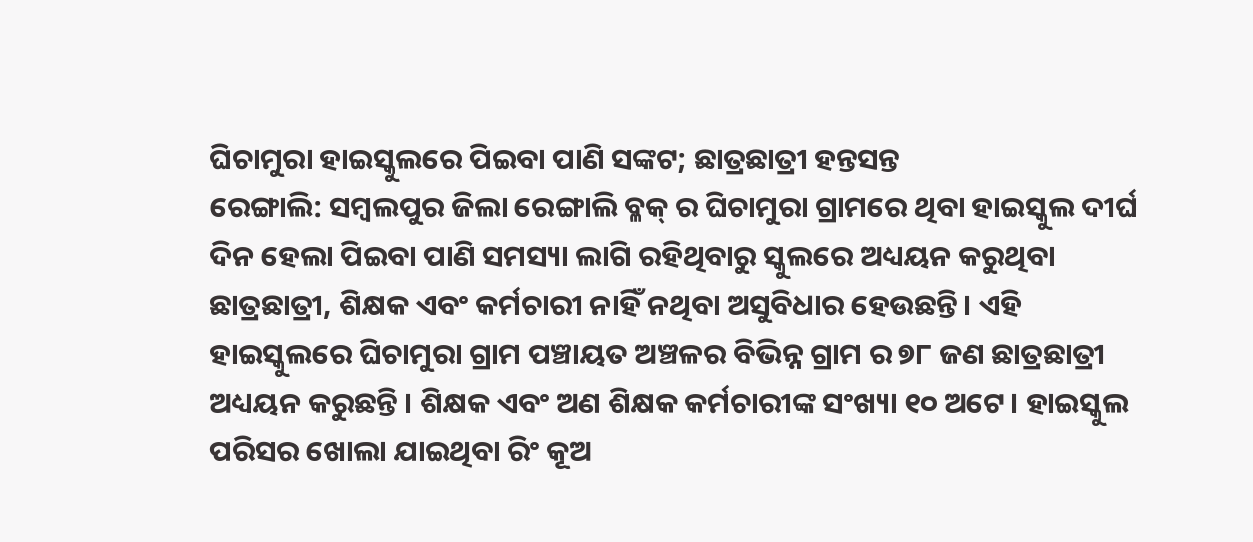ଘିଚାମୁରା ହାଇସ୍କୁଲରେ ପିଇବା ପାଣି ସଙ୍କଟ; ଛାତ୍ରଛାତ୍ରୀ ହନ୍ତସନ୍ତ
ରେଙ୍ଗାଲି: ସମ୍ବଲପୁର ଜିଲା ରେଙ୍ଗାଲି ବ୍ଳକ୍ ର ଘିଚାମୁରା ଗ୍ରାମରେ ଥିବା ହାଇସ୍କୁଲ ଦୀର୍ଘ ଦିନ ହେଲା ପିଇବା ପାଣି ସମସ୍ୟା ଲାଗି ରହିଥିବାରୁ ସ୍କୁଲରେ ଅଧ୍ୟୟନ କରୁଥିବା ଛାତ୍ରଛାତ୍ରୀ, ଶିକ୍ଷକ ଏବଂ କର୍ମଚାରୀ ନାହିଁ ନଥିବା ଅସୁବିଧାର ହେଉଛନ୍ତି। ଏହି ହାଇସ୍କୁଲରେ ଘିଚାମୁରା ଗ୍ରାମ ପଞ୍ଚାୟତ ଅଞ୍ଚଳର ବିଭିନ୍ନ ଗ୍ରାମ ର ୭୮ ଜଣ ଛାତ୍ରଛାତ୍ରୀ ଅଧ୍ୟୟନ କରୁଛନ୍ତି । ଶିକ୍ଷକ ଏବଂ ଅଣ ଶିକ୍ଷକ କର୍ମଚାରୀଙ୍କ ସଂଖ୍ୟା ୧୦ ଅଟେ। ହାଇସ୍କୁଲ ପରିସର ଖୋଲା ଯାଇଥିବା ରିଂ କୂଅ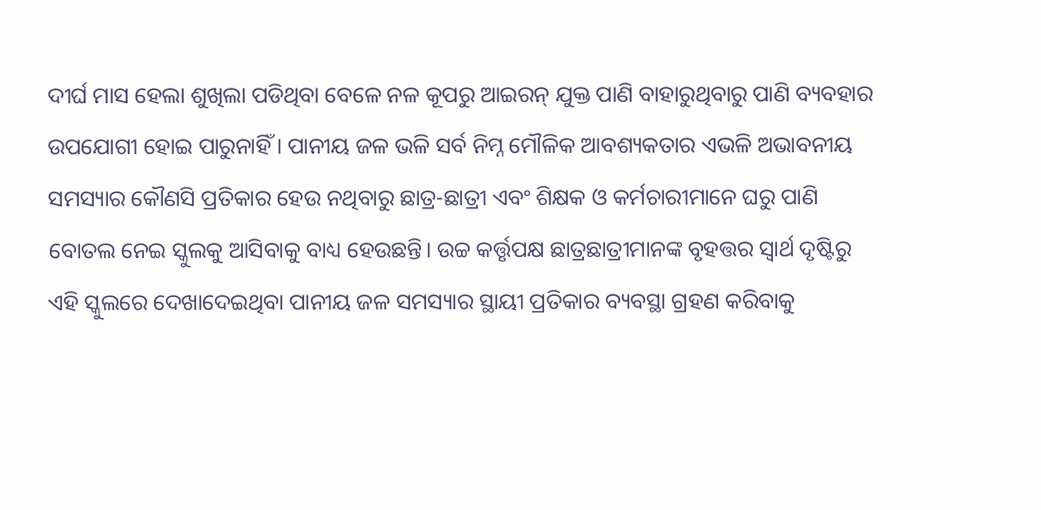ଦୀର୍ଘ ମାସ ହେଲା ଶୁଖିଲା ପଡିଥିବା ବେଳେ ନଳ କୂପରୁ ଆଇରନ୍ ଯୁକ୍ତ ପାଣି ବାହାରୁଥିବାରୁ ପାଣି ବ୍ୟବହାର ଉପଯୋଗୀ ହୋଇ ପାରୁନାହିଁ । ପାନୀୟ ଜଳ ଭଳି ସର୍ବ ନିମ୍ନ ମୌଳିକ ଆବଶ୍ୟକତାର ଏଭଳି ଅଭାବନୀୟ ସମସ୍ୟାର କୌଣସି ପ୍ରତିକାର ହେଉ ନଥିବାରୁ ଛାତ୍ର-ଛାତ୍ରୀ ଏବଂ ଶିକ୍ଷକ ଓ କର୍ମଚାରୀମାନେ ଘରୁ ପାଣି ବୋତଲ ନେଇ ସ୍କୁଲକୁ ଆସିବାକୁ ବାଧ୍ୟ ହେଉଛନ୍ତି। ଉଚ୍ଚ କର୍ତ୍ତୃପକ୍ଷ ଛାତ୍ରଛାତ୍ରୀମାନଙ୍କ ବୃହତ୍ତର ସ୍ୱାର୍ଥ ଦୃଷ୍ଟିରୁ ଏହି ସ୍କୁଲରେ ଦେଖାଦେଇଥିବା ପାନୀୟ ଜଳ ସମସ୍ୟାର ସ୍ଥାୟୀ ପ୍ରତିକାର ବ୍ୟବସ୍ଥା ଗ୍ରହଣ କରିବାକୁ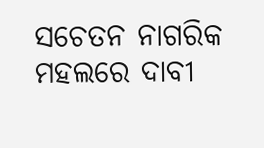ସଚେତନ ନାଗରିକ ମହଲରେ ଦାବୀ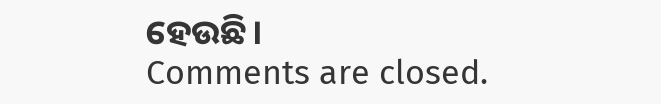ହେଉଛି।
Comments are closed.